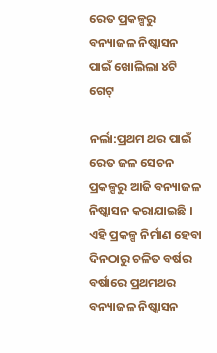ରେତ ପ୍ରକଳ୍ପରୁ ବନ୍ୟାଜଳ ନିଷ୍କାସନ ପାଇଁ ଖୋଲିଲା ୪ଟି ଗେଟ୍

ନର୍ଲା:ପ୍ରଥମ ଥର ପାଇଁ ରେତ ଜଳ ସେଚନ ପ୍ରକଳ୍ପରୁ ଆଜି ବନ୍ୟାଜଳ ନିଷ୍କାସନ କରାଯାଇଛି । ଏହି ପ୍ରକଳ୍ପ ନିର୍ମାଣ ହେବା ଦିନଠାରୁ ଚଳିତ ବର୍ଷର ବର୍ଷାରେ ପ୍ରଥମଥର ବନ୍ୟାଜଳ ନିଷ୍କାସନ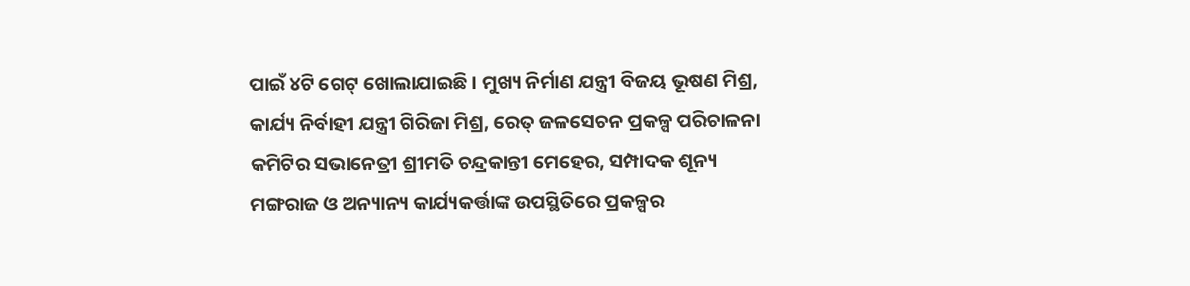ପାଇଁ ୪ଟି ଗେଟ୍ ଖୋଲାଯାଇଛି । ମୁଖ୍ୟ ନିର୍ମାଣ ଯନ୍ତ୍ରୀ ବିଜୟ ଭୂଷଣ ମିଶ୍ର, କାର୍ଯ୍ୟ ନିର୍ବାହୀ ଯନ୍ତ୍ରୀ ଗିରିଜା ମିଶ୍ର, ରେତ୍ ଜଳସେଚନ ପ୍ରକଳ୍ପ ପରିଚାଳନା କମିଟିର ସଭାନେତ୍ରୀ ଶ୍ରୀମତି ଚନ୍ଦ୍ରକାନ୍ତୀ ମେହେର, ସମ୍ପାଦକ ଶୂନ୍ୟ ମଙ୍ଗରାଜ ଓ ଅନ୍ୟାନ୍ୟ କାର୍ଯ୍ୟକର୍ତ୍ତାଙ୍କ ଉପସ୍ଥିତିରେ ପ୍ରକଳ୍ପର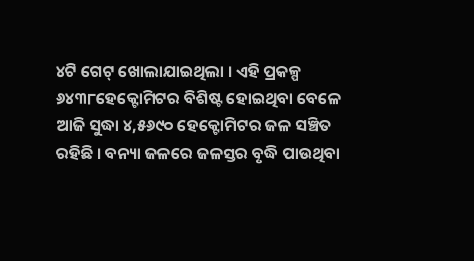୪ଟି ଗେଟ୍ ଖୋଲାଯାଇଥିଲା । ଏହି ପ୍ରକଳ୍ପ ୬୪୩୮ହେକ୍ଟୋମିଟର ବିଶିଷ୍ଟ ହୋଇଥିବା ବେଳେ ଆଜି ସୁଦ୍ଧା ୪,୫୬୯୦ ହେକ୍ଟୋମିଟର ଜଳ ସଞ୍ଚିତ ରହିଛି । ବନ୍ୟା ଜଳରେ ଜଳସ୍ତର ବୃଦ୍ଧି ପାଉଥିବା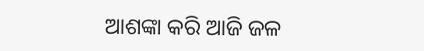ଆଶଙ୍କା କରି ଆଜି ଜଳ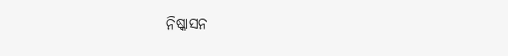ନିଷ୍କାସନ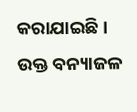କରାଯାଇଛି । ଉକ୍ତ ବନ୍ୟାଜଳ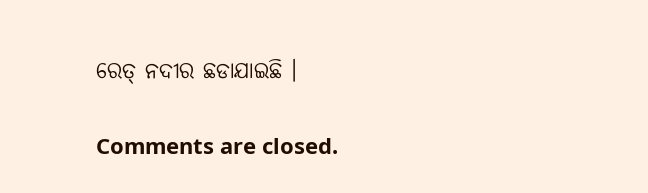ରେତ୍ ନଦୀର ଛଡାଯାଇଛି ।

Comments are closed.